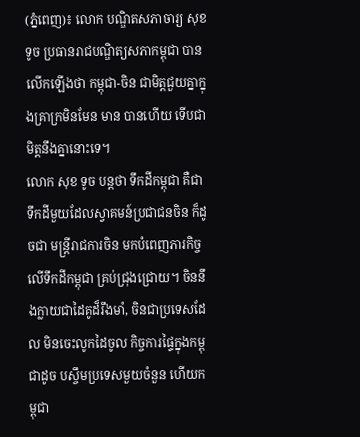(ភ្នំពេញ)៖ លោក បណ្ឌិតសភាចារ្យ សុខ ទូច ប្រធានរាជបណ្ឌិត្យសភាកម្ពុជា បានលើកឡើងថា កម្ពុជា-ចិន ជាមិត្តជួយគ្នាក្នុងគ្រាក្រមិនមែន មាន បានហើយ ទើបជាមិត្តនឹងគ្នានោះទេ។
លោក សុខ ទូច បន្តថា ទឹកដីកម្ពុជា គឺជាទឹកដីមួយដែលស្វាគមន៍ប្រជាជនចិន ក៏ដូចជា មន្រ្តីរាជការចិន មកបំពេញភារកិច្ចលើទឹកដីកម្ពុជា គ្រប់ជ្រុងជ្រោយ។ ចិននឹងក្លាយជាដៃគូដ៏រឹងមាំ, ចិនជាប្រទេសដែល មិនចេះលូកដៃចូល កិច្ចការផ្ទៃក្នុងកម្ពុជាដូច បស្ចឹមប្រទេសមួយចំនួន ហើយកម្ពុជា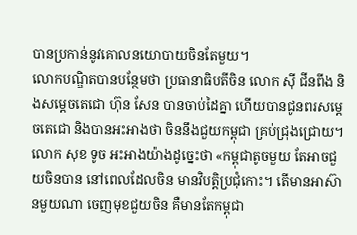បានប្រកាន់នូវគោលនយោបាយចិនតែមួយ។
លោកបណ្ឌិតបានបន្ថែមថា ប្រធានាធិបតីចិន លោក ស៊ី ជីនពីង និងសម្តេចតេជោ ហ៊ុន សែន បានចាប់ដៃគ្នា ហើយបានជូនពរសម្តេចតេជោ និងបានអះអាងថា ចិននឹងជួយកម្ពុជា គ្រប់ជ្រុងជ្រោយ។
លោក សុខ ទូច អះអាងយ៉ាងដូច្នេះថា «កម្ពុជាតូចមួយ តែអាចជួយចិនបាន នៅពេលដែលចិន មានវិបត្តិប្រជុំកោះ។ តើមានអាស៊ានមួយណា ចេញមុខជួយចិន គឺមានតែកម្ពុជា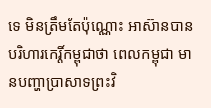ទេ មិនត្រឹមតែប៉ុណ្ណោះ អាស៊ានបានបរិហារកេរ្តិ៍កម្ពុជាថា ពេលកម្ពុជា មានបញ្ហាប្រាសាទព្រះវិ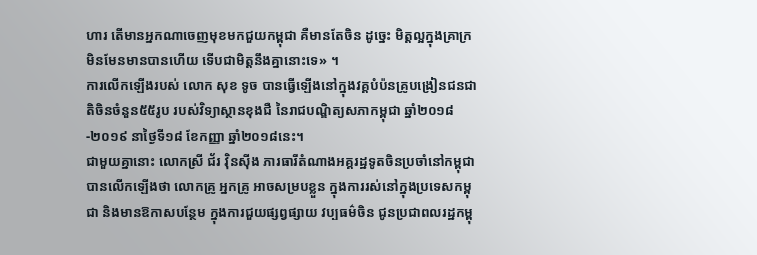ហារ តើមានអ្នកណាចេញមុខមកជួយកម្ពុជា គឺមានតែចិន ដូច្នេះ មិត្តល្អក្នុងគ្រាក្រ មិនមែនមានបានហើយ ទើបជាមិត្តនឹងគ្នានោះទេ» ។
ការលើកឡើងរបស់ លោក សុខ ទូច បានធ្វើឡើងនៅក្នុងវគ្គបំប៉នគ្រូបង្រៀនជនជាតិចិនចំនួន៥៥រូប របស់វិទ្យាស្ថានខុងជឺ នៃរាជបណ្ឌិត្យសភាកម្ពុជា ឆ្នាំ២០១៨-២០១៩ នាថ្ងៃទី១៨ ខែកញ្ញា ឆ្នាំ២០១៨នេះ។
ជាមួយគ្នានោះ លោកស្រី ជ័រ វ៉ិនស៊ីង ភារធារីតំណាងអគ្គរដ្ឋទូតចិនប្រចាំនៅកម្ពុជា បានលើកឡើងថា លោកគ្រូ អ្នកគ្រូ អាចសម្របខ្លួន ក្នុងការរស់នៅក្នុងប្រទេសកម្ពុជា និងមានឱកាសបន្ថែម ក្នុងការជួយផ្សព្វផ្សាយ វប្បធម៌ចិន ជូនប្រជាពលរដ្ឋកម្ពុ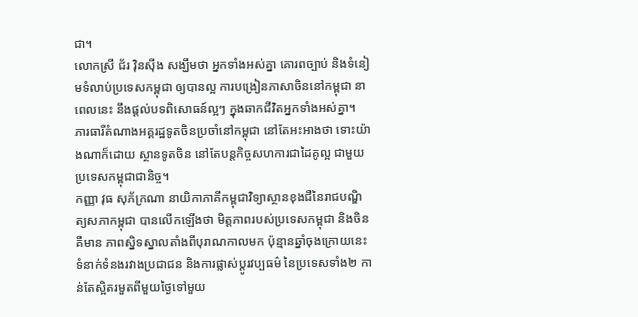ជា។
លោកស្រី ជ័រ វ៉ិនស៊ីង សង្ឃឹមថា អ្នកទាំងអស់គ្នា គោរពច្បាប់ និងទំនៀមទំលាប់ប្រទេសកម្ពុជា ឲ្យបានល្អ ការបង្រៀនភាសាចិននៅកម្ពុជា នាពេលនេះ នឹងផ្តល់បទពិសោធន៍ល្អៗ ក្នុងឆាកជីវិតអ្នកទាំងអស់គ្នា។
ភារធារីតំណាងអគ្គរដ្ឋទូតចិនប្រចាំនៅកម្ពុជា នៅតែអះអាងថា ទោះយ៉ាងណាក៏ដោយ ស្ថានទូតចិន នៅតែបន្តកិច្ចសហការជាដៃគូល្អ ជាមួយប្រទេសកម្ពុជាជានិច្ច។
កញ្ញា វុធ សុភ័ក្រណា នាយិកាភាគីកម្ពុជាវិទ្យាស្ថានខុងជឺនៃរាជបណ្ឌិត្យសភាកម្ពុជា បានលើកឡើងថា មិត្តភាពរបស់ប្រទេសកម្ពុជា និងចិនគឺមាន ភាពស្និទស្នាលតាំងពីបុរាណកាលមក ប៉ុន្មានឆ្នាំចុងក្រោយនេះ ទំនាក់ទំនងរវាងប្រជាជន និងការផ្លាស់ប្តូរវប្បធម៌ នៃប្រទេសទាំង២ កាន់តែស្អិតរមួតពីមួយថ្ងៃទៅមួយ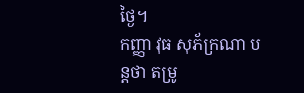ថ្ងៃ។
កញ្ញា វុធ សុភ័ក្រណា បន្តថា តម្រូ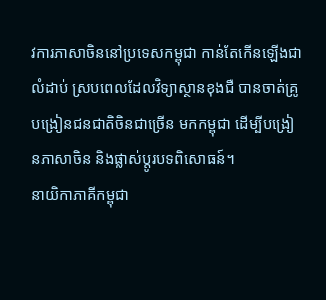វការភាសាចិននៅប្រទេសកម្ពុជា កាន់តែកើនឡើងជាលំដាប់ ស្របពេលដែលវិទ្យាស្ថានខុងជឺ បានចាត់គ្រូបង្រៀនជនជាតិចិនជាច្រើន មកកម្ពុជា ដើម្បីបង្រៀនភាសាចិន និងផ្លាស់ប្តូរបទពិសោធន៍។
នាយិកាភាគីកម្ពុជា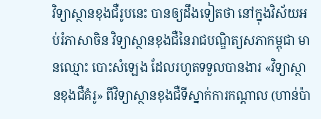វិទ្យាស្ថានខុងជឺរូបនេះ បានឲ្យដឹងទៀតថា នៅក្នុងវិស័យអប់រំភាសាចិន វិទ្យាស្ថានខុងជឺនៃរាជបណ្ឌិត្យសភាកម្ពុជា មានឈ្មោះ បោះសំឡេង ដែលរហូតទទួលបានងារ «វិទ្យាស្ថានខុងជឺគំរូ» ពីវិទ្យាស្ថានខុងជឺទីស្នាក់ការកណ្តាល (ហាន់ប៉ា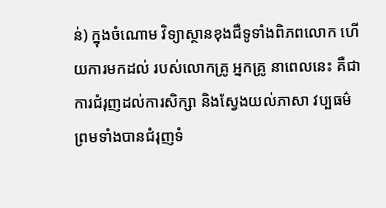ន់) ក្នុងចំណោម វិទ្យាស្ថានខុងជឺទូទាំងពិភពលោក ហើយការមកដល់ របស់លោកគ្រូ អ្នកគ្រូ នាពេលនេះ គឺជាការជំរុញដល់ការសិក្សា និងស្វែងយល់ភាសា វប្បធម៌ ព្រមទាំងបានជំរុញទំ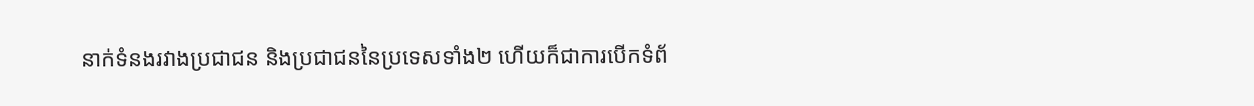នាក់ទំនងរវាងប្រជាជន និងប្រជាជននៃប្រទេសទាំង២ ហើយក៏ជាការបើកទំព័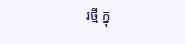រថ្មី ក្នុ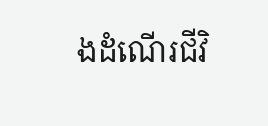ងដំណើរជីវិ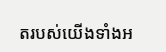តរបស់យើងទាំងអ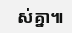ស់គ្នា៕